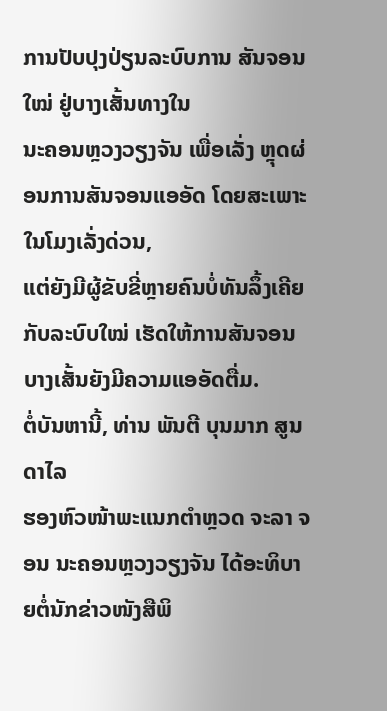ການປັບປຸງປ່ຽນລະບົບການ ສັນຈອນໃໝ່ ຢູ່ບາງເສັ້ນທາງໃນ
ນະຄອນຫຼວງວຽງຈັນ ເພື່ອເລັ່ງ ຫຼຸດຜ່ອນການສັນຈອນແອອັດ ໂດຍສະເພາະໃນໂມງເລັ່ງດ່ວນ,
ແຕ່ຍັງມີຜູ້ຂັບຂີ່ຫຼາຍຄົນບໍ່ທັນລຶ້ງເຄີຍກັບລະບົບໃໝ່ ເຮັດໃຫ້ການສັນຈອນບາງເສັ້ນຍັງມີຄວາມແອອັດຕື່ມ.
ຕໍ່ບັນຫານີ້, ທ່ານ ພັນຕີ ບຸນມາກ ສູນດາໄລ
ຮອງຫົວໜ້າພະແນກຕຳຫຼວດ ຈະລາ ຈອນ ນະຄອນຫຼວງວຽງຈັນ ໄດ້ອະທິບາຍຕໍ່ນັກຂ່າວໜັງສືພິ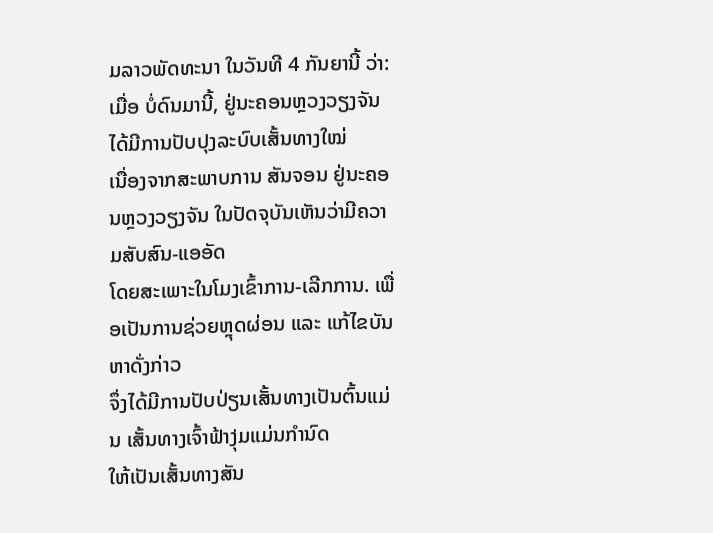ມລາວພັດທະນາ ໃນວັນທີ 4 ກັນຍານີ້ ວ່າ: ເມື່ອ ບໍ່ດົນມານີ້, ຢູ່ນະຄອນຫຼວງວຽງຈັນ ໄດ້ມີການປັບປຸງລະບົບເສັ້ນທາງໃໝ່
ເນື່ອງຈາກສະພາບການ ສັນຈອນ ຢູ່ນະຄອນຫຼວງວຽງຈັນ ໃນປັດຈຸບັນເຫັນວ່າມີຄວາມສັບສົນ-ແອອັດ
ໂດຍສະເພາະໃນໂມງເຂົ້າການ-ເລີກການ. ເພື່ອເປັນການຊ່ວຍຫຼຸດຜ່ອນ ແລະ ແກ້ໄຂບັນຫາດັ່ງກ່າວ
ຈຶ່ງໄດ້ມີການປັບປ່ຽນເສັ້ນທາງເປັນຕົ້ນແມ່ນ ເສັ້ນທາງເຈົ້າຟ້າງຸ່ມແມ່ນກຳນົດ
ໃຫ້ເປັນເສັ້ນທາງສັນ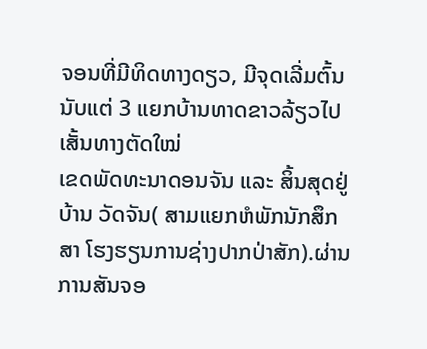ຈອນທີ່ມີທິດທາງດຽວ, ມີຈຸດເລີ່ມຕົ້ນນັບແຕ່ 3 ແຍກບ້ານທາດຂາວລ້ຽວໄປເສັ້ນທາງຕັດໃໝ່
ເຂດພັດທະນາດອນຈັນ ແລະ ສິ້ນສຸດຢູ່ບ້ານ ວັດຈັນ( ສາມແຍກຫໍພັກນັກສຶກສາ ໂຮງຮຽນການຊ່າງປາກປ່າສັກ).ຜ່ານການສັນຈອ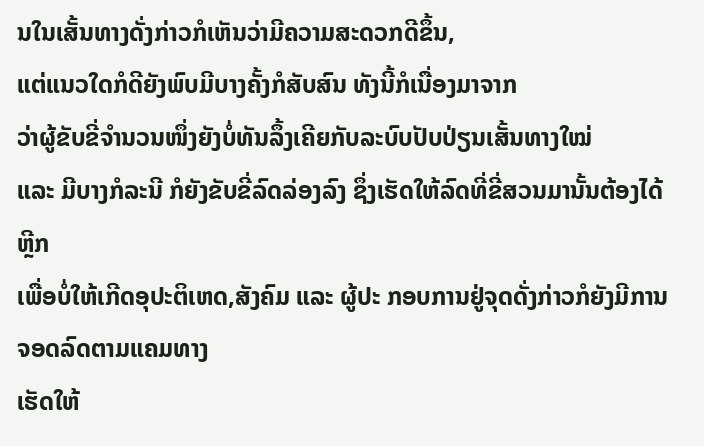ນໃນເສັ້ນທາງດັ່ງກ່າວກໍເຫັນວ່າມີຄວາມສະດວກດີຂຶ້ນ,
ແຕ່ແນວໃດກໍດີຍັງພົບມີບາງຄັ້ງກໍສັບສົນ ທັງນີ້ກໍເນື່ອງມາຈາກ
ວ່າຜູ້ຂັບຂີ່ຈຳນວນໜຶ່ງຍັງບໍ່ທັນລຶ້ງເຄີຍກັບລະບົບປັບປ່ຽນເສັ້ນທາງໃໝ່
ແລະ ມີບາງກໍລະນີ ກໍຍັງຂັບຂີ່ລົດລ່ອງລົງ ຊຶ່ງເຮັດໃຫ້ລົດທີ່ຂີ່ສວນມານັ້ນຕ້ອງໄດ້ຫຼີກ
ເພື່ອບໍ່ໃຫ້ເກີດອຸປະຕິເຫດ,ສັງຄົມ ແລະ ຜູ້ປະ ກອບການຢູ່ຈຸດດັ່ງກ່າວກໍຍັງມີການຈອດລົດຕາມແຄມທາງ
ເຮັດໃຫ້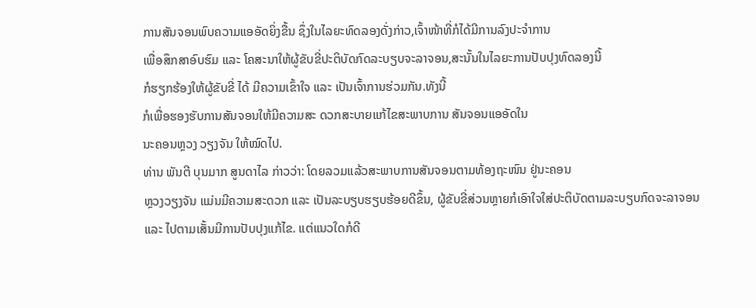ການສັນຈອນພົບຄວາມແອອັດຍິ່ງຂື້ນ ຊຶ່ງໃນໄລຍະທົດລອງດັ່ງກ່າວ,ເຈົ້າໜ້າທີ່ກໍໄດ້ມີການລົງປະຈຳການ
ເພື່ອສຶກສາອົບຮົມ ແລະ ໂຄສະນາໃຫ້ຜູ້ຂັບຂີ່ປະຕິບັດກົດລະບຽບຈະລາຈອນ,ສະນັ້ນໃນໄລຍະການປັບປຸງທົດລອງນີ້
ກໍຮຽກຮ້ອງໃຫ້ຜູ້ຂັບຂີ່ ໄດ້ ມີຄວາມເຂົ້າໃຈ ແລະ ເປັນເຈົ້າການຮ່ວມກັນ.ທັງນີ້
ກໍເພື່ອຮອງຮັບການສັນຈອນໃຫ້ມີຄວາມສະ ດວກສະບາຍແກ້ໄຂສະພາບການ ສັນຈອນແອອັດໃນ
ນະຄອນຫຼວງ ວຽງຈັນ ໃຫ້ໝົດໄປ.
ທ່ານ ພັນຕີ ບຸນມາກ ສູນດາໄລ ກ່າວວ່າ: ໂດຍລວມແລ້ວສະພາບການສັນຈອນຕາມທ້ອງຖະໜົນ ຢູ່ນະຄອນ
ຫຼວງວຽງຈັນ ແມ່ນມີຄວາມສະດວກ ແລະ ເປັນລະບຽບຮຽບຮ້ອຍດີຂຶ້ນ, ຜູ້ຂັບຂີ່ສ່ວນຫຼາຍກໍເອົາໃຈໃສ່ປະຕິບັດຕາມລະບຽບກົດຈະລາຈອນ
ແລະ ໄປຕາມເສັ້ນມີການປັບປຸງແກ້ໄຂ. ແຕ່ແນວໃດກໍດີ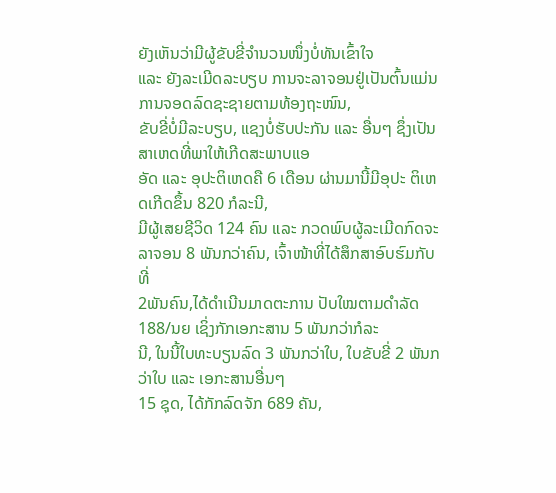ຍັງເຫັນວ່າມີຜູ້ຂັບຂີ່ຈຳນວນໜຶ່ງບໍ່ທັນເຂົ້າໃຈ
ແລະ ຍັງລະເມີດລະບຽບ ການຈະລາຈອນຢູ່ເປັນຕົ້ນແມ່ນການຈອດລົດຊະຊາຍຕາມທ້ອງຖະໜົນ,
ຂັບຂີ່ບໍ່ມີລະບຽບ, ແຊງບໍ່ຮັບປະກັນ ແລະ ອື່ນໆ ຊຶ່ງເປັນ ສາເຫດທີ່ພາໃຫ້ເກີດສະພາບແອ
ອັດ ແລະ ອຸປະຕິເຫດຄື 6 ເດືອນ ຜ່ານມານີ້ມີອຸປະ ຕິເຫດເກີດຂຶ້ນ 820 ກໍລະນີ,
ມີຜູ້ເສຍຊີວິດ 124 ຄົນ ແລະ ກວດພົບຜູ້ລະເມີດກົດຈະລາຈອນ 8 ພັນກວ່າຄົນ, ເຈົ້າໜ້າທີ່ໄດ້ສຶກສາອົບຮົມກັບທີ່
2ພັນຄົນ,ໄດ້ດຳເນີນມາດຕະການ ປັບໃໝຕາມດຳລັດ 188/ນຍ ເຊິ່ງກັກເອກະສານ 5 ພັນກວ່າກໍລະ
ນີ, ໃນນີ້ໃບທະບຽນລົດ 3 ພັນກວ່າໃບ, ໃບຂັບຂີ່ 2 ພັນກວ່າໃບ ແລະ ເອກະສານອື່ນໆ
15 ຊຸດ, ໄດ້ກັກລົດຈັກ 689 ຄັນ,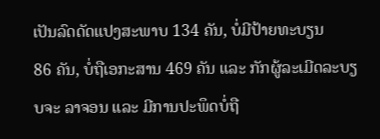ເປັນລົດດັດແປງສະພາບ 134 ຄັນ, ບໍ່ມີປ້າຍທະບຽນ
86 ຄັນ, ບໍ່ຖືເອກະສານ 469 ຄັນ ແລະ ກັກຜູ້ລະເມີດລະບຽບຈະ ລາຈອນ ແລະ ມີການປະພຶດບໍ່ຖື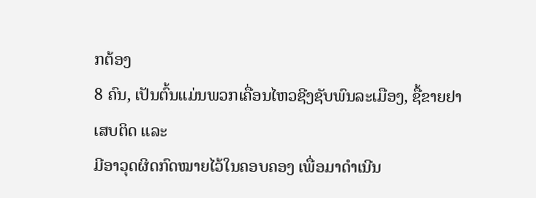ກຕ້ອງ
8 ຄົນ, ເປັນຕົ້ນແມ່ນພວກເຄື່ອນໄຫວຊີງຊັບພົນລະເມືອງ, ຊື້ຂາຍຢາເສບຕິດ ແລະ
ມີອາວຸດຜິດກົດໝາຍໄວ້ໃນຄອບຄອງ ເພື່ອມາດຳເນີນ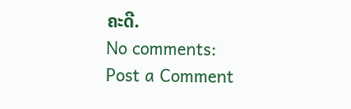ຄະດີ.
No comments:
Post a Comment